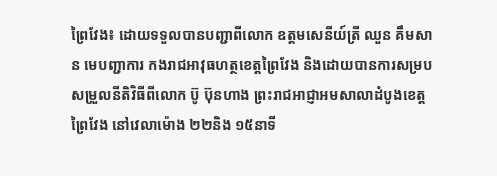ព្រៃវែង៖ ដោយទទួលបានបញ្ជាពីលោក ឧត្តមសេនីយ៍ត្រី ឈួន គឹមសាន មេបញ្ជាការ កងរាជអាវុធហត្ថខេត្តព្រៃវែង និងដោយបានការសម្របសម្រួលនីតិវិធីពីលោក ប៊ូ ប៊ុនហាង ព្រះរាជអាជ្ញាអមសាលាដំបូងខេត្តព្រៃវែង នៅវេលាម៉ោង ២២និង ១៥នាទី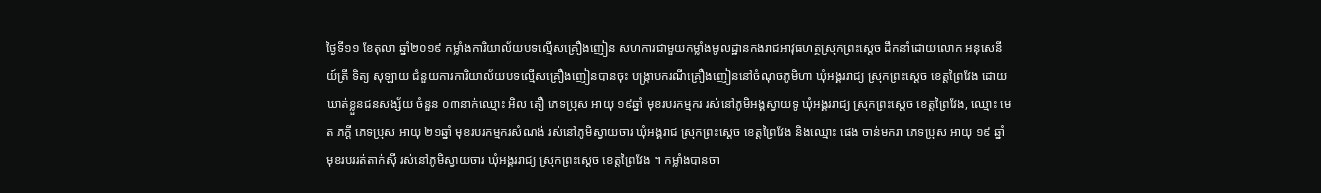ថ្ងៃទី១១ ខែតុលា ឆ្នាំ២០១៩ កម្លាំងការិយាល័យបទល្មើសគ្រឿងញៀន សហការជាមួយកម្លាំងមូលដ្ឋានកងរាជអាវុធហត្ថស្រុកព្រះស្ដេច ដឹកនាំដោយលោក អនុសេនីយ៍ត្រី ទិត្យ សុឡាយ ជំនួយការការិយាល័យបទល្មើសគ្រឿងញៀនបានចុះ បង្ក្រាបករណីគ្រឿងញៀននៅចំណុចភូមិហា ឃុំអង្គររាជ្យ ស្រុកព្រះស្ដេច ខេត្តព្រៃវែង ដោយឃាត់ខ្លួនជនសង្ស័យ ចំនួន ០៣នាក់ឈ្មោះ អិល តឿ ភេទប្រុស អាយុ ១៩ឆ្នាំ មុខរបរកម្មករ រស់នៅភូមិអង្គស្វាយទូ ឃុំអង្គររាជ្យ ស្រុកព្រះស្ដេច ខេត្តព្រៃវែង, ឈ្មោះ មេត ភក្ដី ភេទប្រុស អាយុ ២១ឆ្នាំ មុខរបរកម្មករសំណង់ រស់នៅភូមិស្វាយចារ ឃុំអង្គរាជ ស្រុកព្រះស្ដេច ខេត្តព្រៃវែង និងឈ្មោះ ផេង ចាន់មករា ភេទប្រុស អាយុ ១៩ ឆ្នាំ មុខរបររត់តាក់ស៊ី រស់នៅភូមិស្វាយចារ ឃុំអង្គររាជ្យ ស្រុកព្រះស្ដេច ខេត្តព្រៃវែង ។ កម្លាំងបានចា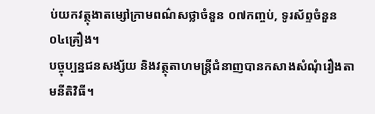ប់យកវត្ថុងាតម្សៅក្រាមពណ៌សថ្លាចំនួន ០៧កញ្ចប់, ទូរស័ព្ទចំនួន ០៤គ្រឿង។
បច្ចុប្បន្នជនសង្ស័យ និងវត្ថុតាហមន្ត្រីជំនាញបានកសាងសំណុំរឿងតាមនីតិវិធី។